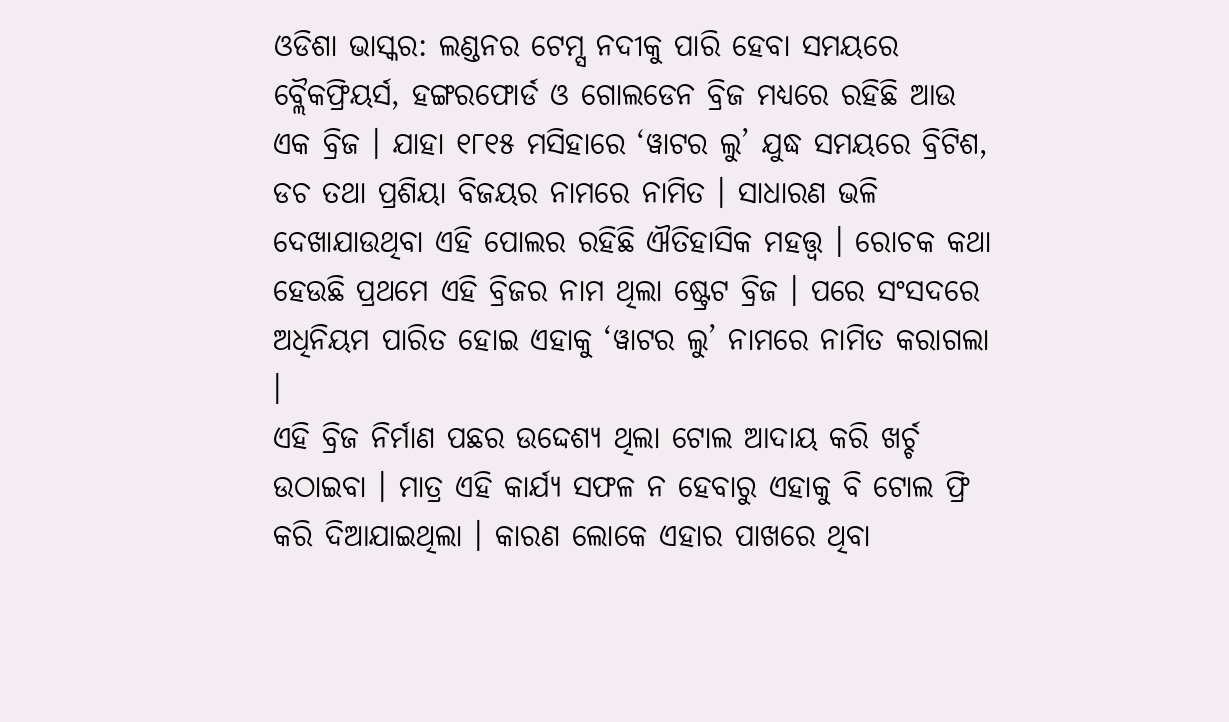ଓଡିଶା ଭାସ୍କର: ଲଣ୍ଡନର ଟେମ୍ସ ନଦୀକୁ ପାରି ହେବା ସମୟରେ ବ୍ଲୈକଫ୍ରିୟର୍ସ, ହଙ୍ଗରଫୋର୍ଡ ଓ ଗୋଲଡେନ ବ୍ରିଜ ମଧ୍ୟରେ ରହିଛି ଆଉ ଏକ ବ୍ରିଜ । ଯାହା ୧୮୧୫ ମସିହାରେ ‘ୱାଟର ଲୁ’ ଯୁଦ୍ଧ ସମୟରେ ବ୍ରିଟିଶ, ଡଚ ତଥା ପ୍ରଶିୟା ବିଜୟର ନାମରେ ନାମିତ । ସାଧାରଣ ଭଳି ଦେଖାଯାଉଥିବା ଏହି ପୋଲର ରହିଛି ଐତିହାସିକ ମହତ୍ତ୍ୱ । ରୋଚକ କଥା ହେଉଛି ପ୍ରଥମେ ଏହି ବ୍ରିଜର ନାମ ଥିଲା ଷ୍ଟ୍ରେଟ ବ୍ରିଜ । ପରେ ସଂସଦରେ ଅଧିନିୟମ ପାରିତ ହୋଇ ଏହାକୁ ‘ୱାଟର ଲୁ’ ନାମରେ ନାମିତ କରାଗଲା ।
ଏହି ବ୍ରିଜ ନିର୍ମାଣ ପଛର ଉଦ୍ଦେଶ୍ୟ ଥିଲା ଟୋଲ ଆଦାୟ କରି ଖର୍ଚ୍ଚ ଉଠାଇବା । ମାତ୍ର ଏହି କାର୍ଯ୍ୟ ସଫଳ ନ ହେବାରୁ ଏହାକୁ ବି ଟୋଲ ଫ୍ରି କରି ଦିଆଯାଇଥିଲା । କାରଣ ଲୋକେ ଏହାର ପାଖରେ ଥିବା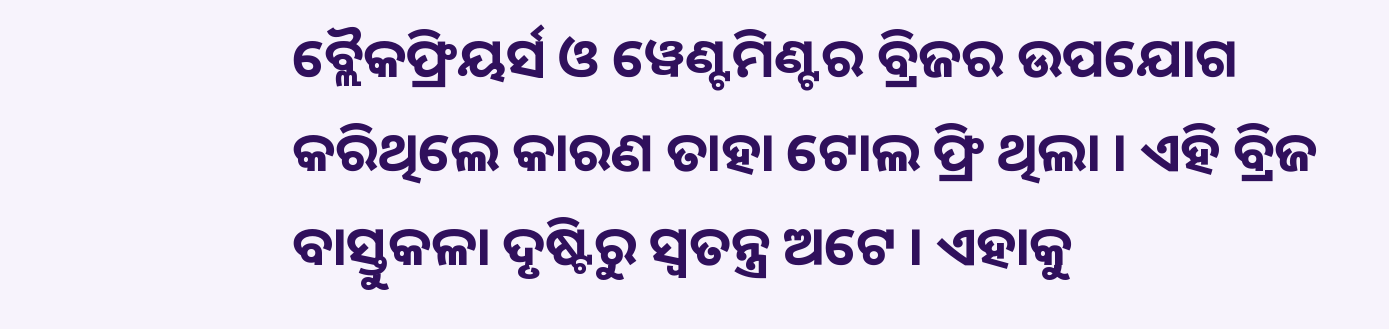ବ୍ଲୈକଫ୍ରିୟର୍ସ ଓ ୱେଣ୍ଟମିଣ୍ଟର ବ୍ରିଜର ଉପଯୋଗ କରିଥିଲେ କାରଣ ତାହା ଟୋଲ ଫ୍ରି ଥିଲା । ଏହି ବ୍ରିଜ ବାସ୍ତୁକଳା ଦୃଷ୍ଟିରୁ ସ୍ୱତନ୍ତ୍ର ଅଟେ । ଏହାକୁ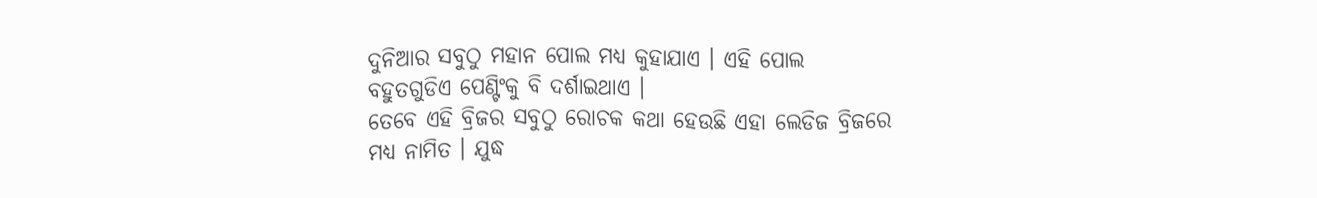ଦୁନିଆର ସବୁଠୁ ମହାନ ପୋଲ ମଧ୍ୟ କୁହାଯାଏ । ଏହି ପୋଲ ବହୁତଗୁଡିଏ ପେଣ୍ଟିଂକୁ ବି ଦର୍ଶାଇଥାଏ ।
ତେବେ ଏହି ବ୍ରିଜର ସବୁଠୁ ରୋଚକ କଥା ହେଉଛି ଏହା ଲେଡିଜ ବ୍ରିଜରେ ମଧ୍ୟ ନାମିତ । ଯୁଦ୍ଧ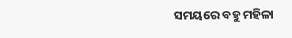ସମୟରେ ବହୁ ମହିଳା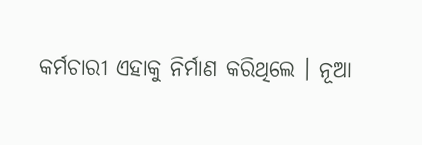କର୍ମଚାରୀ ଏହାକୁ ନିର୍ମାଣ କରିଥିଲେ । ନୂଆ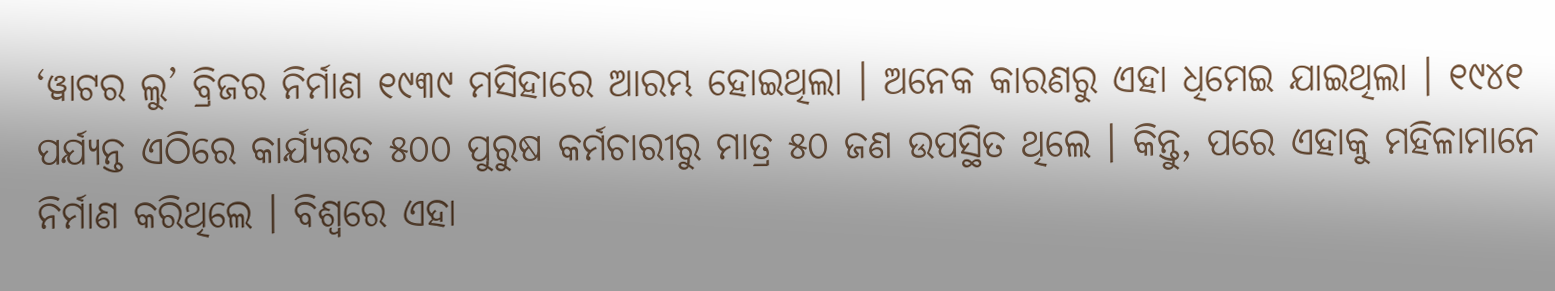‘ୱାଟର ଲୁ’ ବ୍ରିଜର ନିର୍ମାଣ ୧୯୩୯ ମସିହାରେ ଆରମ୍ଭ ହୋଇଥିଲା । ଅନେକ କାରଣରୁ ଏହା ଧିମେଇ ଯାଇଥିଲା । ୧୯୪୧ ପର୍ଯ୍ୟନ୍ତ ଏଠିରେ କାର୍ଯ୍ୟରତ ୫୦୦ ପୁରୁଷ କର୍ମଚାରୀରୁ ମାତ୍ର ୫୦ ଜଣ ଉପସ୍ଥିତ ଥିଲେ । କିନ୍ତୁ, ପରେ ଏହାକୁ ମହିଳାମାନେ ନିର୍ମାଣ କରିଥିଲେ । ବିଶ୍ୱରେ ଏହା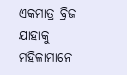ଏକମାତ୍ର ବ୍ରିଜ ଯାହାକୁ ମହିଳାମାନେ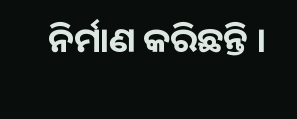ନିର୍ମାଣ କରିଛନ୍ତି ।